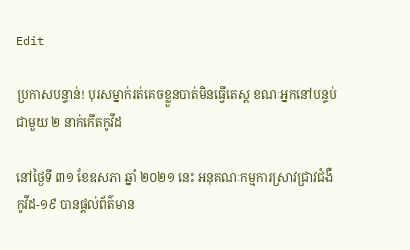Edit

ប្រកាសបន្ទាន់! បុរសម្នាក់រត់គេចខ្លួនបាត់មិនធ្វើតេស្ត ខណៈអ្នកនៅបន្ទប់ជាមួយ ២ នាក់កើតកូវីដ

នៅថ្ងៃទី ៣១ ខែឧសភា ឆ្នាំ ២០២១ នេះ អនុគណៈកម្មការស្រាវជ្រាវជំងឺកូវីដ-១៩ បានផ្ដល់ព័ត៌មាន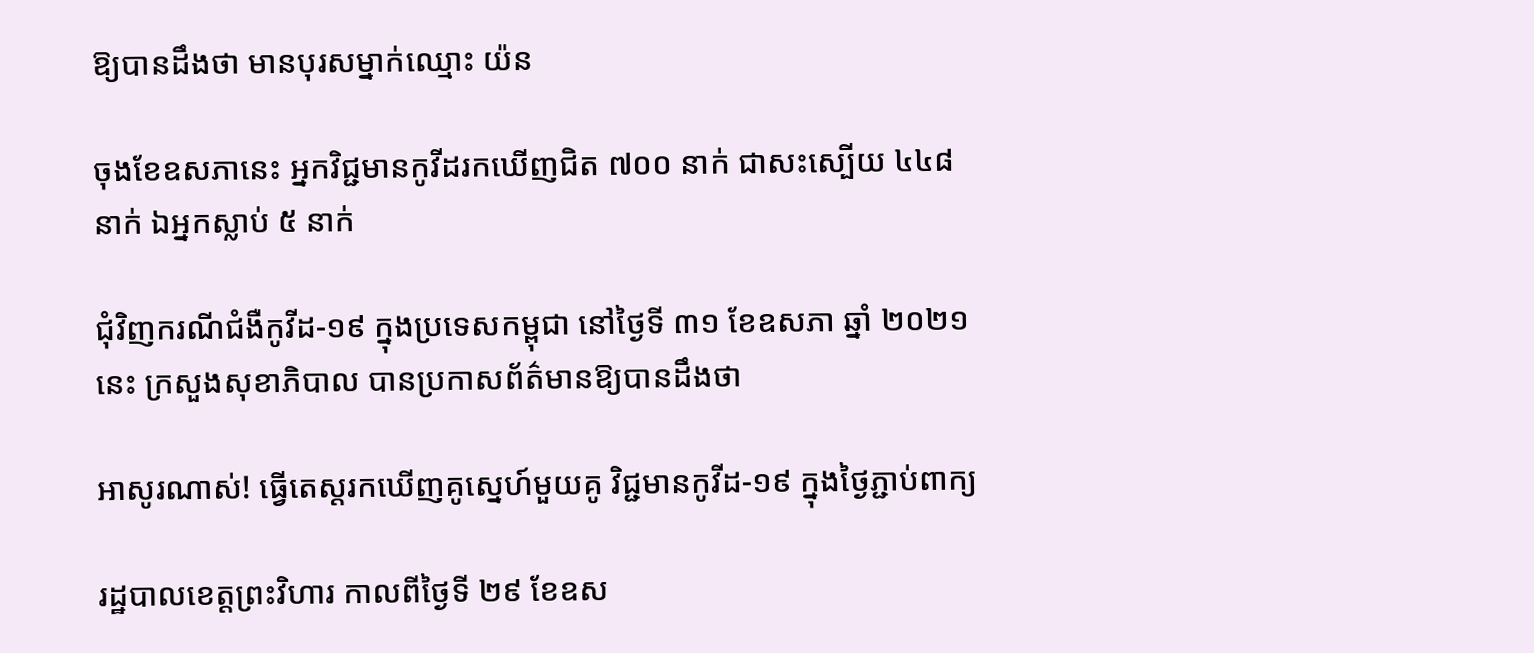ឱ្យបានដឹងថា មានបុរសម្នាក់ឈ្មោះ យ៉ន

ចុងខែឧសភានេះ អ្នកវិជ្ជមានកូវីដរកឃើញជិត ៧០០ នាក់ ជាសះស្បើយ ៤៤៨ នាក់ ឯអ្នកស្លាប់ ៥ នាក់

ជុំវិញករណីជំងឺកូវីដ-១៩ ក្នុងប្រទេសកម្ពុជា នៅថ្ងៃទី ៣១ ខែឧសភា ឆ្នាំ ២០២១ នេះ ក្រសួងសុខាភិបាល បានប្រកាសព័ត៌មានឱ្យបានដឹងថា

អាសូរណាស់! ធ្វើតេស្តរកឃើញគូស្នេហ៍មួយគូ វិជ្ជមានកូវីដ-១៩ ក្នុងថ្ងៃភ្ជាប់ពាក្យ

រដ្ឋបាលខេត្តព្រះវិហារ កាលពីថ្ងៃទី ២៩ ខែឧស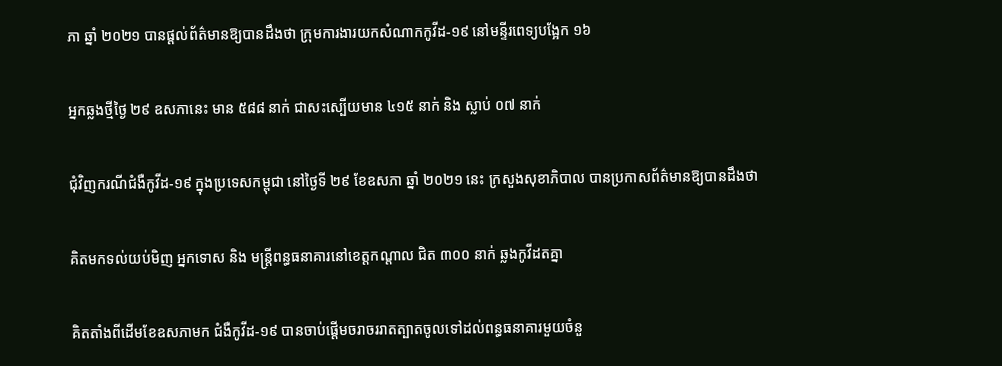ភា ឆ្នាំ ២០២១ បានផ្ដល់ព័ត៌មានឱ្យបានដឹងថា ក្រុមការងារយកសំណាកកូវីដ-១៩ នៅមន្ទីរពេទ្យបង្អែក ១៦

អ្នកឆ្លងថ្មីថ្ងៃ ២៩ ឧសភានេះ មាន ៥៨៨ នាក់ ជាសះស្បើយមាន ៤១៥ នាក់ និង ស្លាប់ ០៧ នាក់

ជុំវិញករណីជំងឺកូវីដ-១៩ ក្នុងប្រទេសកម្ពុជា នៅថ្ងៃទី ២៩ ខែឧសភា ឆ្នាំ ២០២១ នេះ ក្រសួងសុខាភិបាល បានប្រកាសព័ត៌មានឱ្យបានដឹងថា

គិតមកទល់យប់មិញ អ្នកទោស និង មន្ត្រីពន្ធធនាគារនៅខេត្តកណ្ដាល ជិត ៣០០ នាក់ ឆ្លងកូវីដតគ្នា

គិតតាំងពីដើមខែឧសភាមក ជំងឺកូវីដ-១៩ បានចាប់ផ្ដើមចរាចររាតត្បាតចូលទៅដល់ពន្ធធនាគារមួយចំនួ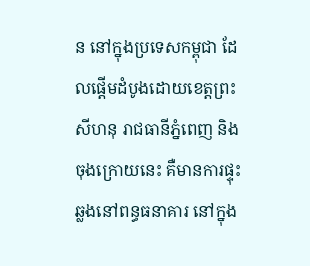ន នៅក្នុងប្រទេសកម្ពុជា ដែលផ្ដើមដំបូងដោយខេត្តព្រះសីហនុ រាជធានីភ្នំពេញ និង ចុងក្រោយនេះ គឺមានការផ្ទុះឆ្លងនៅពន្ធធនាគារ នៅក្នុង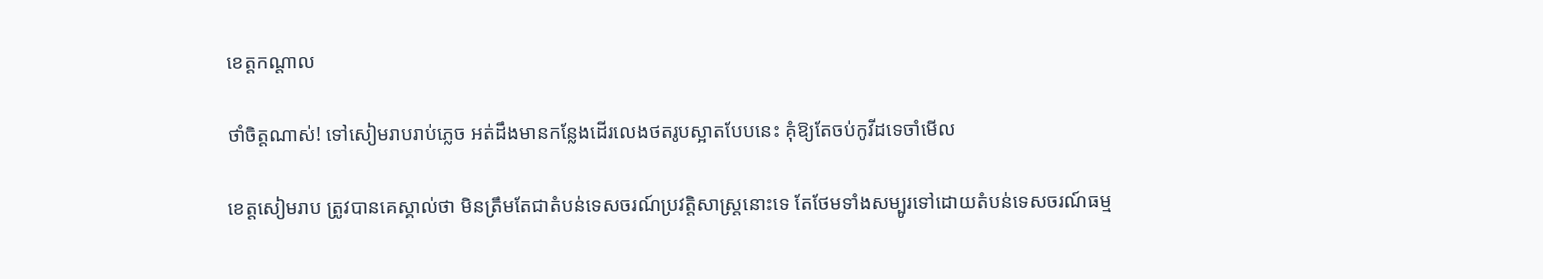ខេត្តកណ្ដាល

ថាំចិត្តណាស់! ទៅសៀមរាបរាប់ភ្លេច អត់ដឹងមានកន្លែងដើរលេងថតរូបស្អាតបែបនេះ គុំឱ្យតែចប់កូវីដទេចាំមើល

ខេត្តសៀមរាប ត្រូវបានគេស្គាល់ថា មិនត្រឹមតែជាតំបន់ទេសចរណ៍ប្រវត្តិសាស្ត្រនោះទេ តែថែមទាំងសម្បូរទៅដោយតំបន់ទេសចរណ៍ធម្ម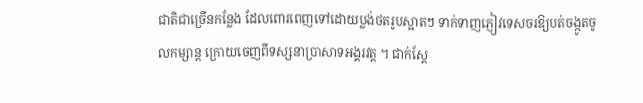ជាតិជាច្រើនកន្លែង ដែលពោរពេញទៅដោយប្លង់ថតរូបស្អាតៗ ទាក់ទាញភ្ញៀវទេសចរឱ្យបត់ចង្កូតចូលកម្សាន្ត ក្រោយចេញពីទស្សនាប្រាសាទអង្គរវត្ត ។ ជាក់ស្ដែ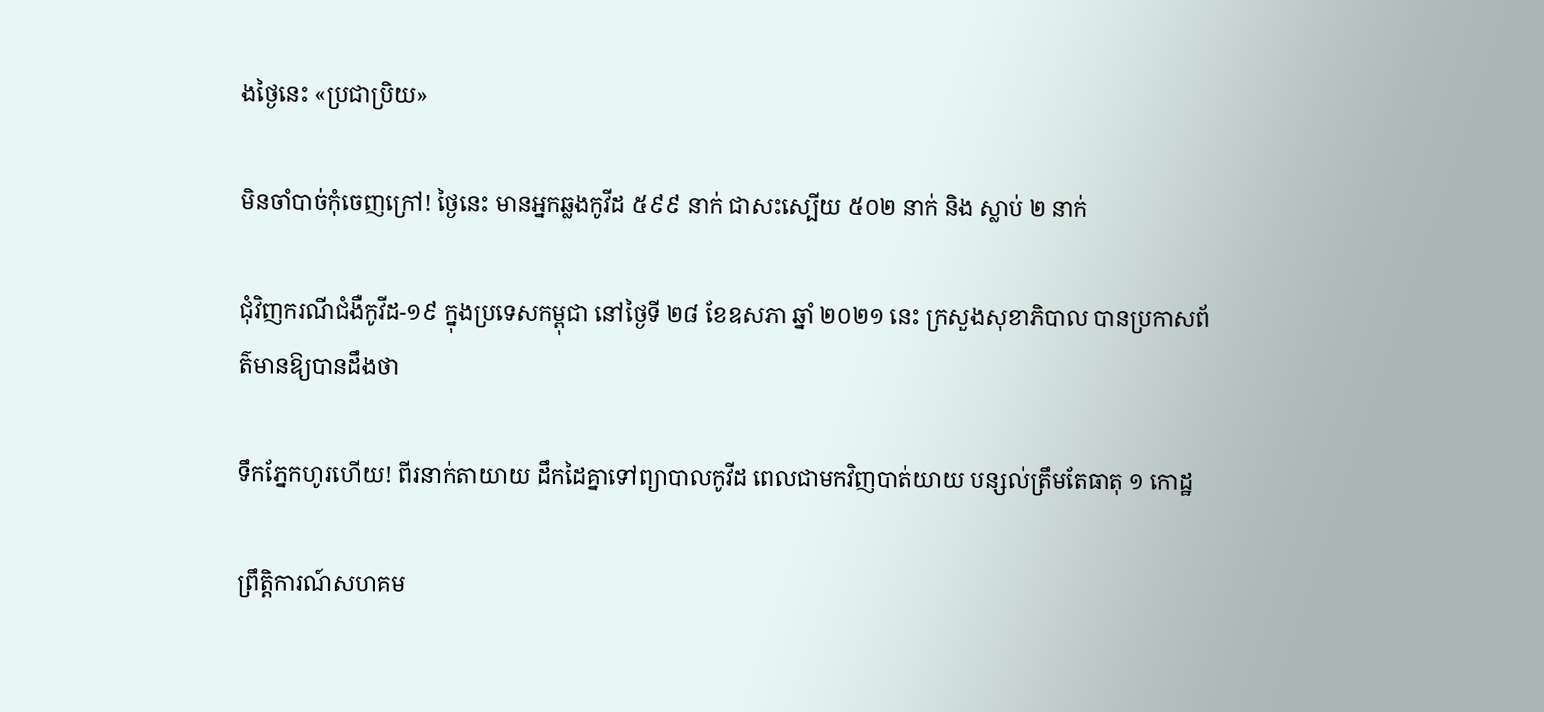ងថ្ងៃនេះ «ប្រជាប្រិយ»

មិនចាំបាច់កុំចេញក្រៅ! ថ្ងៃនេះ មានអ្នកឆ្លងកូវីដ ៥៩៩ នាក់ ជាសះស្បើយ ៥០២ នាក់ និង ស្លាប់ ២ នាក់

ជុំវិញករណីជំងឺកូវីដ-១៩ ក្នុងប្រទេសកម្ពុជា នៅថ្ងៃទី ២៨ ខែឧសភា ឆ្នាំ ២០២១ នេះ ក្រសួងសុខាភិបាល បានប្រកាសព័ត៌មានឱ្យបានដឹងថា

ទឹកភ្នែកហូរហើយ! ពីរនាក់តាយាយ ដឹកដៃគ្នាទៅព្យាបាលកូវីដ ពេលជាមកវិញបាត់យាយ បន្សល់ត្រឹមតែធាតុ ១ កោដ្ឋ

ព្រឹត្តិការណ៍សហគម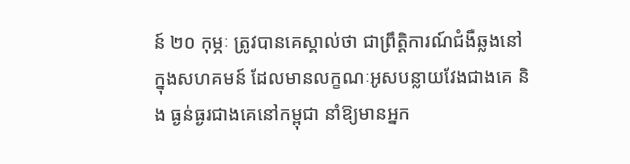ន៍ ២០ កុម្ភៈ ត្រូវបានគេស្គាល់ថា ជាព្រឹត្តិការណ៍ជំងឺឆ្លងនៅក្នុងសហគមន៍ ដែលមានលក្ខណៈអូសបន្លាយវែងជាងគេ និង ធ្ងន់ធ្ងរជាងគេនៅកម្ពុជា នាំឱ្យមានអ្នក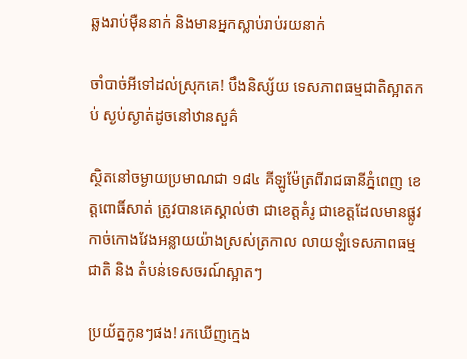ឆ្លងរាប់ម៉ឺននាក់ និងមានអ្នកស្លាប់រាប់រយនាក់

ចាំបាច់អីទៅដល់ស្រុកគេ! បឹងនិស្ស័យ ទេសភាពធម្មជាតិស្អាតកប់ ស្ងប់ស្ងាត់ដូចនៅឋានសួគ៌

ស្ថិតនៅចម្ងាយប្រមាណជា ១៨៤ គីឡូម៉ែត្រពីរាជធានីភ្នំពេញ ខេត្តពោធិ៍សាត់ ត្រូវបានគេស្គាល់ថា ជាខេត្តគំរូ ជាខេត្តដែលមានផ្លូវកាច់កោងវែងអន្លាយយ៉ាងស្រស់ត្រកាល លាយឡំទេសភាពធម្មជាតិ និង តំបន់ទេសចរណ៍ស្អាតៗ

ប្រយ័ត្នកូនៗផង! រកឃើញក្មេង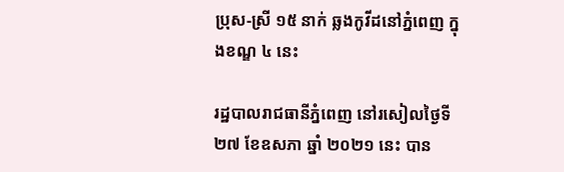ប្រុស-ស្រី ១៥ នាក់ ឆ្លងកូវីដនៅភ្នំពេញ ក្នុងខណ្ឌ ៤ នេះ

រដ្ឋបាលរាជធានីភ្នំពេញ នៅរសៀលថ្ងៃទី ២៧ ខែឧសភា ឆ្នាំ ២០២១ នេះ បាន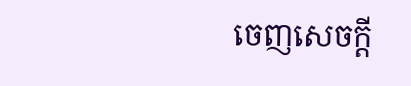ចេញសេចក្ដី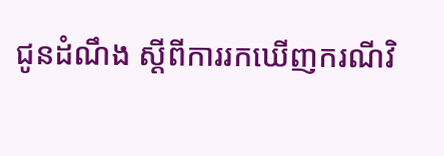ជូនដំណឹង ស្ដីពីការរកឃើញករណីវិ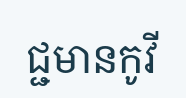ជ្ជមានកូវី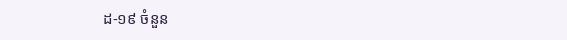ដ-១៩ ចំនួន